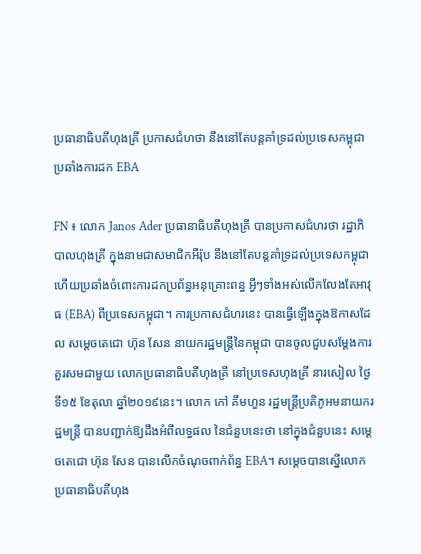ប្រធានាធិបតីហុងគ្រី ប្រកាសជំហថា នឹងនៅតែបន្តគាំទ្រដល់ប្រទេសកម្ពុជា ប្រឆាំងការដក EBA

FN ៖ លោក Janos Ader ប្រធានាធិបតីហុងគ្រី បានប្រកាសជំហរថា រដ្ឋាភិបាលហុងគ្រី ក្នុងនាមជាសមាជិកអឺរ៉ុប នឹងនៅតែបន្តគាំទ្រដល់ប្រទេសកម្ពុជា ហើយប្រឆាំងចំពោះការដកប្រព័ន្ធអនុគ្រោះពន្ធ អ្វីៗទាំងអស់លើកលែងតែអាវុធ (EBA) ពីប្រទេសកម្ពុជា។ ការប្រកាសជំហរនេះ បានធ្វើឡើងក្នុងឱកាសដែល សម្តេចតេជោ ហ៊ុន សែន នាយករដ្ឋមន្រ្តីនៃកម្ពុជា បានចូលជួបសម្តែងការគួរសមជាមួយ លោកប្រធានាធិបតីហុងគ្រី នៅប្រទេសហុងគ្រី នារសៀល ថ្ងៃទី១៥ ខែតុលា ឆ្នាំ២០១៩នេះ។ លោក កៅ គឹមហួន រដ្ឋមន្ត្រីប្រតិភូអមនាយករដ្ឋមន្ត្រី បានបញ្ជាក់ឱ្យដឹងអំពីលទ្ធផល នៃជំនួបនេះថា នៅក្នុងជំនួបនេះ សម្តេចតេជោ ហ៊ុន សែន បានលើកចំណុចពាក់ព័ន្ធ EBA។ សម្តេចបានស្នើលោកប្រធានាធិបតីហុង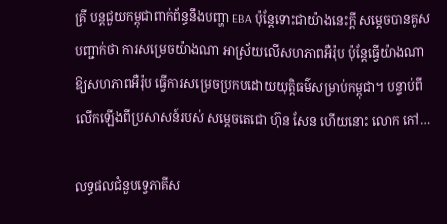គ្រី បន្តជួយកម្ពុជាពាក់ព័ន្ធនឹងបញ្ហា EBA ប៉ុន្តែទោះជាយ៉ាងនេះក្តី សម្តេចបានគូសបញ្ជាក់ថា ការសម្រេចយ៉ាងណា អាស្រ័យលើសហភាពអឺរ៉ុប ប៉ុន្តែធ្វើយ៉ាងណាឱ្យសហភាពអឺរ៉ុប ធ្វើការសម្រេចប្រកបដោយយុត្តិធម៌សម្រាប់កម្ពុជា។ បន្ទាប់ពីលើកឡើងពីប្រសាសន៍របស់ សម្តេចតេជោ ហ៊ុន សែន ហើយនោះ លោក កៅ…

លទ្ធផលជំនួបទ្វេភាគីស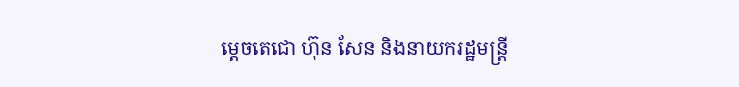ម្តេចតេជោ ហ៊ុន សែន និងនាយករដ្ឋមន្រ្តី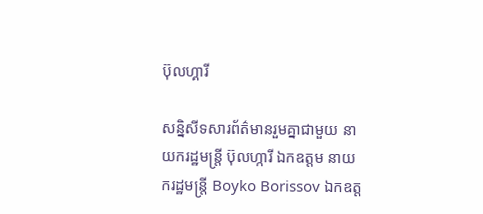ប៊ុលហ្គារី

សន្និសីទសារព័ត៌មានរួមគ្នាជាមួយ នាយករដ្ឋមន្ត្រី ប៊ុលហ្ការី ឯកឧត្តម នាយករដ្ឋមន្រ្តី Boyko Borissov ឯកឧត្ត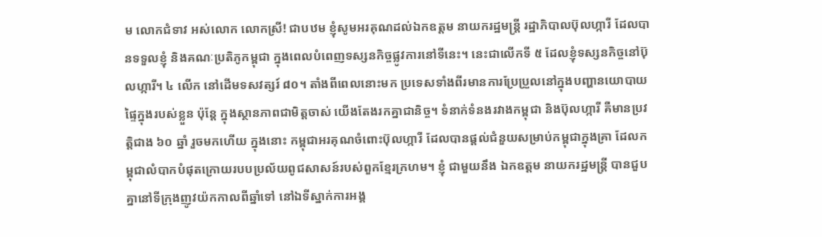ម លោកជំទាវ អស់លោក លោកស្រី! ជាបឋម ខ្ញុំសូមអរគុណដល់ឯកឧត្តម នាយករដ្ឋមន្រ្តី រដ្ឋាភិបាលប៊ុលហ្ការី ដែលបានទទួលខ្ញុំ និងគណៈប្រតិភូកម្ពុជា ក្នុងពេលបំពេញទស្សនកិច្ចផ្លូវការនៅទីនេះ។ នេះជាលើកទី ៥ ដែលខ្ញុំទស្សនកិច្ចនៅប៊ុលហ្ការី។ ៤ លើក នៅដើមទសវត្សរ៍ ៨០។ តាំងពីពេលនោះមក ប្រទេសទាំងពីរមានការប្រែប្រួលនៅក្នុងបញ្ហានយោបាយផ្ទៃក្នុងរបស់ខ្លួន ប៉ុន្តែ ក្នុងស្ថានភាពជាមិត្តចាស់ យើងតែងរកគ្នាជានិច្ច។ ទំនាក់ទំនងរវាងកម្ពុជា និងប៊ុលហ្ការី គឺមានប្រវត្តិជាង ៦០ ឆ្នាំ រួចមកហើយ ក្នុងនោះ កម្ពុជាអរគុណចំពោះប៊ុលហ្ការី ដែលបានផ្ដល់ជំនួយសម្រាប់កម្ពុជាក្នុងគ្រា ដែលកម្ពុជាលំបាកបំផុតក្រោយរបបប្រល័យពូជសាសន៍របស់ពួកខ្មែរក្រហម។ ខ្ញុំ ជាមួយនឹង ឯកឧត្តម នាយករដ្ឋមន្រ្តី បានជួបគ្នានៅទីក្រុងញូវយ៉កកាលពីឆ្នាំទៅ នៅឯទីស្នាក់ការអង្គ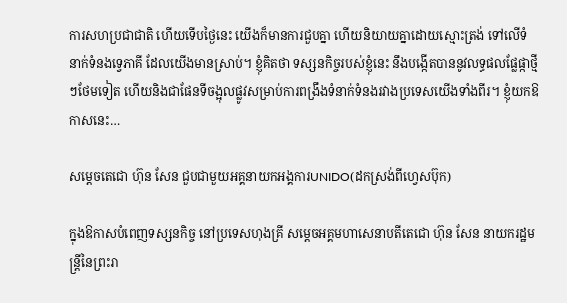ការសហប្រជាជាតិ ហើយទើបថ្ងៃនេះ យើងក៏មានការជួបគ្នា ហើយនិយាយគ្នាដោយស្មោះត្រង់ ទៅលើទំនាក់ទំនងទ្វេភាគី ដែលយើងមានស្រាប់។ ខ្ញុំគិតថា ទស្សនកិច្ចរបស់ខ្ញុំនេះ នឹងបង្កើតបាននូវលទ្ធផលផ្លែផ្កាថ្មីៗថែមទៀត ហើយនិងជាផែនទីចង្អុលផ្លូវសម្រាប់ការពង្រឹងទំនាក់ទំនងរវាងប្រទេសយើងទាំងពីរ។ ខ្ញុំយកឱកាសនេះ…

សម្តេចតេជោ ហ៊ុន សែន ជួបជាមួយអគ្គនាយកអង្គការUNIDO(ដកស្រង់ពីហ្វេសប៊ុក)

ក្នុងឱកាសបំពេញទស្សនកិច្ច នៅប្រទេសហុងគ្រី សម្ដេចអគ្គមហាសេនាបតីតេជោ ហ៊ុន សែន នាយករដ្ឋមន្ត្រីនៃព្រះរា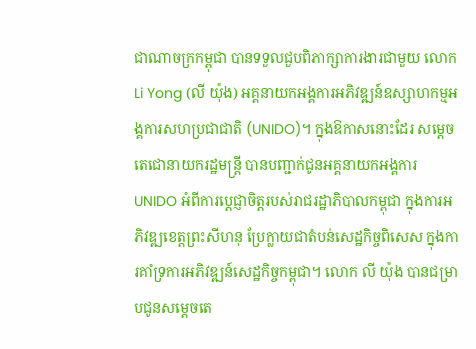ជាណាចក្រកម្ពុជា បានទទួលជួបពិភាក្សាការងារជាមួយ លោក Li Yong (លី យ៉ុង) អគ្គនាយកអង្គការអភិវឌ្ឍន៍ឧស្សាហកម្មអង្គការសហប្រជាជាតិ (UNIDO)។ ក្នុងឱកាសនោះដែរ សម្តេចតេជោនាយករដ្ឋមន្ត្រី បានបញ្ជាក់ជូនអគ្គនាយកអង្គការ UNIDO អំពីការប្តេជ្ញាចិត្តរបស់រាជរដ្ឋាភិបាលកម្ពុជា ក្នុងការអភិវឌ្ឍខេត្តព្រះសីហនុ ប្រែក្លាយជាតំបន់សេដ្ឋកិច្ចពិសេស ក្នុងការគាំទ្រការអភិវឌ្ឍន៍សេដ្ឋកិច្ចកម្ពុជា។ លោក លី យ៉ុង បានជម្រាបជូនសម្តេចតេ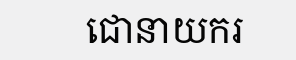ជោនាយករ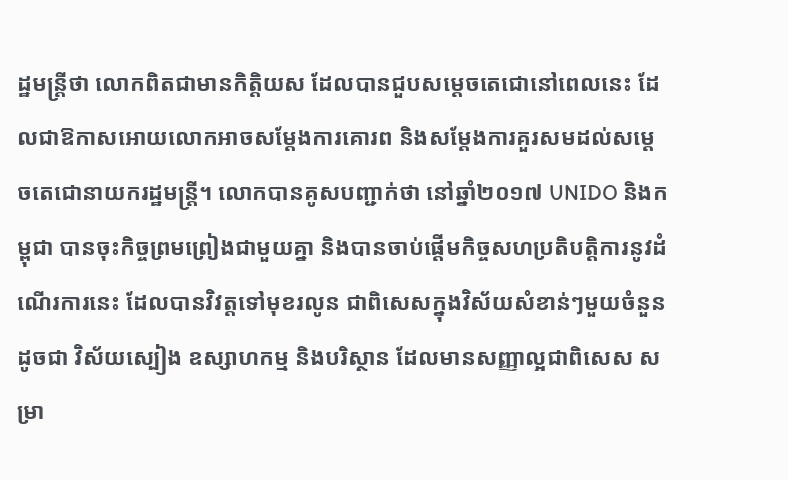ដ្ឋមន្ត្រីថា លោកពិតជាមានកិត្តិយស ដែលបានជួបសម្តេចតេជោនៅពេលនេះ ដែលជាឱកាសអោយលោកអាចសម្តែងការគោរព និងសម្តែងការគួរសមដល់សម្តេចតេជោនាយករដ្ឋមន្ត្រី។ លោកបានគូសបញ្ជាក់ថា នៅឆ្នាំ២០១៧ UNIDO និងកម្ពុជា បានចុះកិច្ចព្រមព្រៀងជាមួយគ្នា និងបានចាប់ផ្តើមកិច្ចសហប្រតិបត្តិការនូវដំណើរការនេះ ដែលបានវិវត្តទៅមុខរលូន ជាពិសេសក្នុងវិស័យសំខាន់ៗមួយចំនួន ដូចជា វិស័យស្បៀង ឧស្សាហកម្ម និងបរិស្ថាន ដែលមានសញ្ញាល្អជាពិសេស សម្រា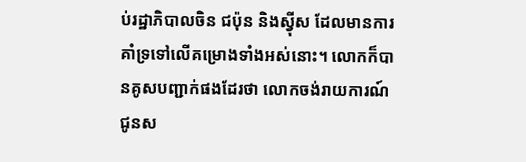ប់រដ្ឋាភិបាលចិន ជប៉ុន និងស្វុីស ដែលមានការគាំទ្រទៅលើគម្រោងទាំងអស់នោះ។ លោកក៏បានគូសបញ្ជាក់ផងដែរថា លោកចង់រាយការណ៍ជូនស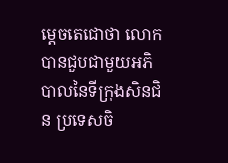ម្តេចតេជោថា លោកបានជួបជាមួយអភិបាលនៃទីក្រុងសិនជិន ប្រទេសចិ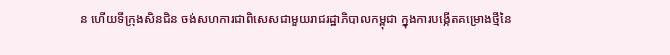ន ហើយទីក្រុងសិនជិន ចង់សហការជាពិសេសជាមួយរាជរដ្ឋាភិបាលកម្ពុជា ក្នុងការបង្កើតគម្រោងថ្មីនៃ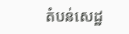តំបន់សេដ្ឋ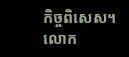កិច្ចពិសេស។ លោក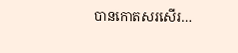បានកោតសរសើរ…